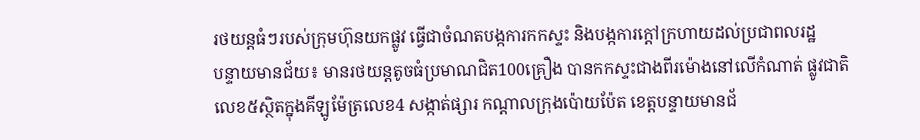រថយន្តធំៗរបស់ក្រុមហ៊ុនយកផ្លូវ ធ្វើជាចំណតបង្កការកកស្ទះ និងបង្កការក្តៅក្រហាយដល់ប្រជាពលរដ្ឋ
បន្ទាយមានជ័យ៖ មានរថយន្តតូចធំប្រមាណជិត100គ្រឿង បានកកស្ទះជាងពីរម៉ោងនៅលើកំណាត់ ផ្លូវជាតិលេខ៥ស្ថិតក្នុងគីឡូម៉ែត្រលេខ4 សង្កាត់ផ្សារ កណ្តាលក្រុងប៉ោយប៉ែត ខេត្តបន្ទាយមានជ័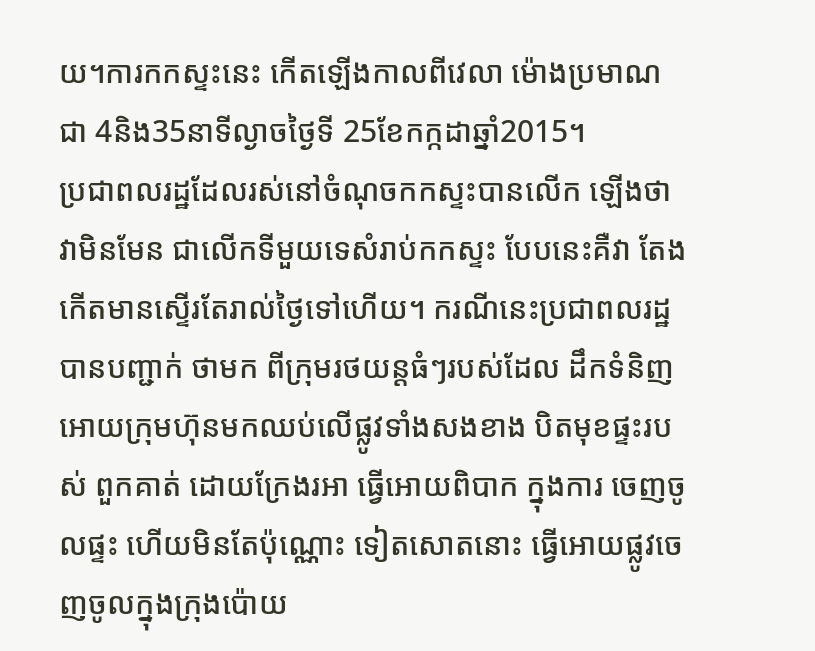យ។ការកកស្ទះនេះ កើតឡើងកាលពីវេលា ម៉ោងប្រមាណជា 4និង35នាទីល្ងាចថ្ងៃទី 25ខែកក្កដាឆ្នាំ2015។
ប្រជាពលរដ្ឋដែលរស់នៅចំណុចកកស្ទះបានលើក ឡើងថាវាមិនមែន ជាលើកទីមួយទេសំរាប់កកស្ទះ បែបនេះគឺវា តែងកើតមានស្ទើរតែរាល់ថ្ងៃទៅហើយ។ ករណីនេះប្រជាពលរដ្ឋបានបញ្ជាក់ ថាមក ពីក្រុមរថយន្តធំៗរបស់ដែល ដឹកទំនិញ អោយក្រុមហ៊ុនមកឈប់លើផ្លូវទាំងសងខាង បិតមុខផ្ទះរបស់ ពួកគាត់ ដោយក្រែងរអា ធ្វើអោយពិបាក ក្នុងការ ចេញចូលផ្ទះ ហើយមិនតែប៉ុណ្ណោះ ទៀតសោតនោះ ធ្វើអោយផ្លូវចេញចូលក្នុងក្រុងប៉ោយ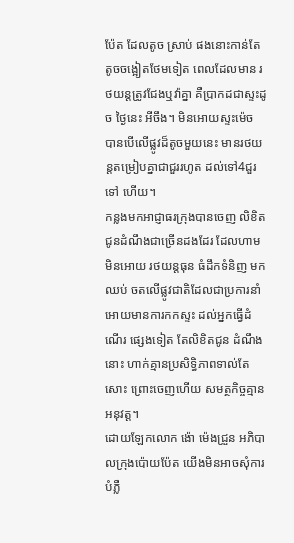ប៉ែត ដែលតូច ស្រាប់ ផងនោះកាន់តែតូចចង្អៀតថែមទៀត ពេលដែលមាន រថយន្តត្រូវជែងឬវ៉ាគ្នា គឺប្រាកដជាស្ទះដូច ថ្ងៃនេះ អីចឹង។ មិនអោយស្ទះម៉េច បានបើលើផ្លូវដ៏តូចមួយនេះ មានរថយន្តតម្រៀបគ្នាជាជួររហូត ដល់ទៅ4ជួរទៅ ហើយ។
កន្លងមកអាជ្ញាធរក្រុងបានចេញ លិខិតជូនដំណឹងជាច្រើនដងដែរ ដែលហាមមិនអោយ រថយន្តធុន ធំដឹកទំនិញ មកឈប់ ចតលើផ្លូវជាតិដែលជាប្រការនាំអោយមានការកកស្ទះ ដល់អ្នកធ្វើដំណើរ ផ្សេងទៀត តែលិខិតជូន ដំណឹងនោះ ហាក់គ្មានប្រសិទ្ធិភាពទាល់តែសោះ ព្រោះចេញហើយ សមត្ថកិច្ចគ្មានអនុវត្ត។
ដោយឡែកលោក ង៉ោ ម៉េងជ្រួន អភិបាលក្រុងប៉ោយប៉ែត យើងមិនអាចសុំការបំភ្លឺ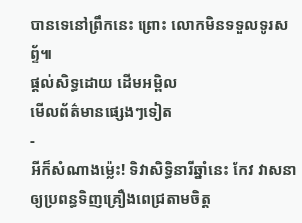បានទេនៅព្រឹកនេះ ព្រោះ លោកមិនទទួលទូរសព្ទ័៕
ផ្តល់សិទ្ធដោយ ដើមអម្ពិល
មើលព័ត៌មានផ្សេងៗទៀត
-
អីក៏សំណាងម្ល៉េះ! ទិវាសិទ្ធិនារីឆ្នាំនេះ កែវ វាសនា ឲ្យប្រពន្ធទិញគ្រឿងពេជ្រតាមចិត្ត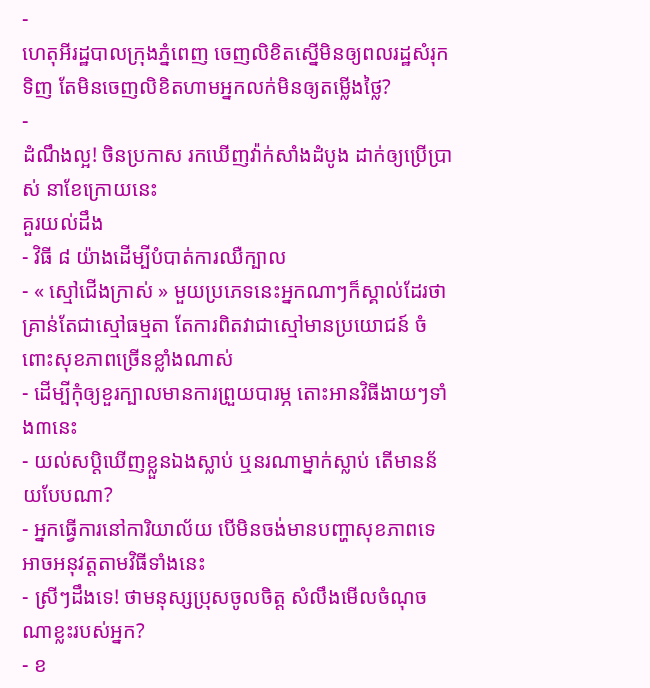-
ហេតុអីរដ្ឋបាលក្រុងភ្នំពេញ ចេញលិខិតស្នើមិនឲ្យពលរដ្ឋសំរុកទិញ តែមិនចេញលិខិតហាមអ្នកលក់មិនឲ្យតម្លើងថ្លៃ?
-
ដំណឹងល្អ! ចិនប្រកាស រកឃើញវ៉ាក់សាំងដំបូង ដាក់ឲ្យប្រើប្រាស់ នាខែក្រោយនេះ
គួរយល់ដឹង
- វិធី ៨ យ៉ាងដើម្បីបំបាត់ការឈឺក្បាល
- « ស្មៅជើងក្រាស់ » មួយប្រភេទនេះអ្នកណាៗក៏ស្គាល់ដែរថា គ្រាន់តែជាស្មៅធម្មតា តែការពិតវាជាស្មៅមានប្រយោជន៍ ចំពោះសុខភាពច្រើនខ្លាំងណាស់
- ដើម្បីកុំឲ្យខួរក្បាលមានការព្រួយបារម្ភ តោះអានវិធីងាយៗទាំង៣នេះ
- យល់សប្តិឃើញខ្លួនឯងស្លាប់ ឬនរណាម្នាក់ស្លាប់ តើមានន័យបែបណា?
- អ្នកធ្វើការនៅការិយាល័យ បើមិនចង់មានបញ្ហាសុខភាពទេ អាចអនុវត្តតាមវិធីទាំងនេះ
- ស្រីៗដឹងទេ! ថាមនុស្សប្រុសចូលចិត្ត សំលឹងមើលចំណុចណាខ្លះរបស់អ្នក?
- ខ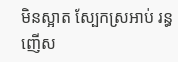មិនស្អាត ស្បែកស្រអាប់ រន្ធញើស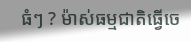ធំៗ ? ម៉ាស់ធម្មជាតិធ្វើចេ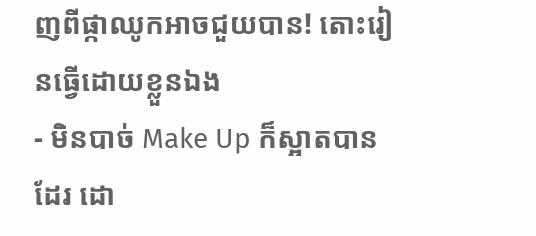ញពីផ្កាឈូកអាចជួយបាន! តោះរៀនធ្វើដោយខ្លួនឯង
- មិនបាច់ Make Up ក៏ស្អាតបានដែរ ដោ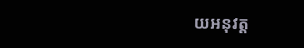យអនុវត្ត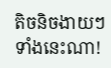តិចនិចងាយៗទាំងនេះណា!